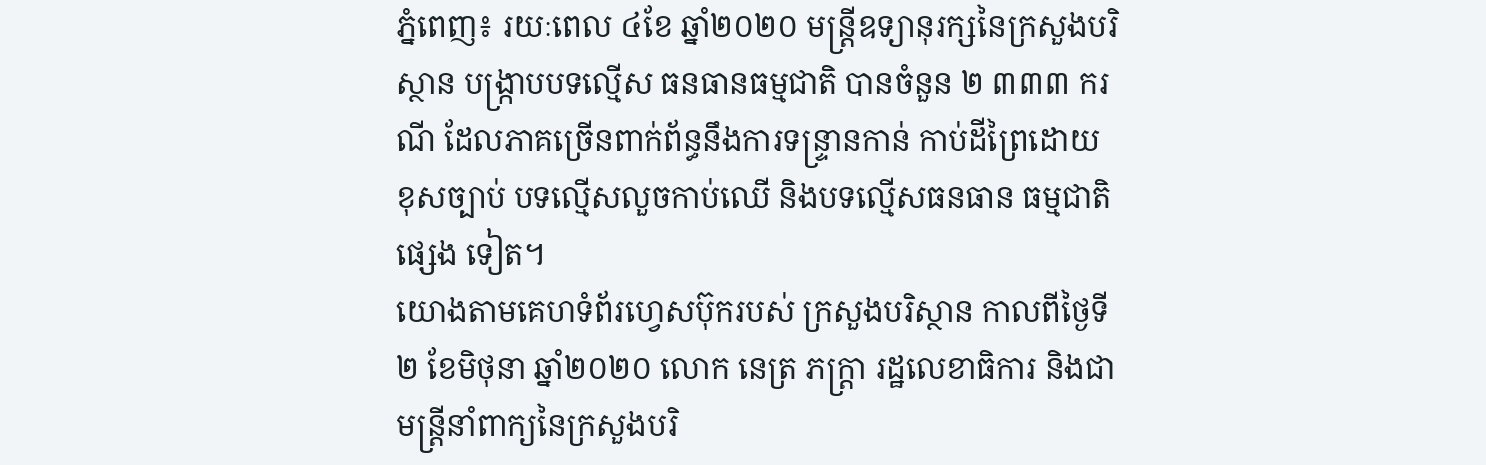ភ្នំពេញ៖ រយៈពេល ៤ខែ ឆ្នាំ២០២០ មន្ត្រីឧទ្យានុរក្សនៃក្រសួងបរិស្ថាន បង្ក្រាបបទល្មើស ធនធានធម្មជាតិ បានចំនួន ២ ៣៣៣ ករណី ដែលភាគច្រើនពាក់ព័ន្ធនឹងការទន្ទ្រានកាន់ កាប់ដីព្រៃដោយ ខុសច្បាប់ បទល្មើសលួចកាប់ឈើ និងបទល្មើសធនធាន ធម្មជាតិផ្សេង ទៀត។
យោងតាមគេហទំព័រហ្វេសប៊ុករបស់ ក្រសួងបរិស្ថាន កាលពីថ្ងៃទី២ ខែមិថុនា ឆ្នាំ២០២០ លោក នេត្រ ភក្ត្រា រដ្ឋលេខាធិការ និងជាមន្ត្រីនាំពាក្យនៃក្រសួងបរិ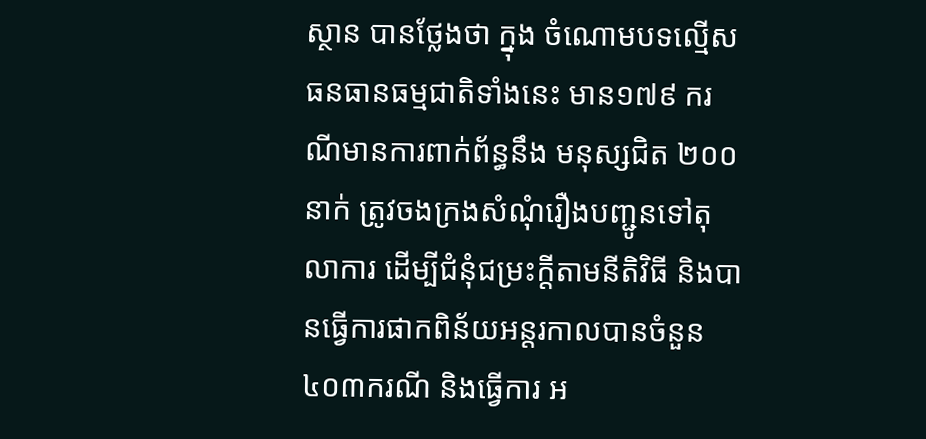ស្ថាន បានថ្លែងថា ក្នុង ចំណោមបទល្មើសធនធានធម្មជាតិទាំងនេះ មាន១៧៩ ករណីមានការពាក់ព័ន្ធនឹង មនុស្សជិត ២០០នាក់ ត្រូវចងក្រងសំណុំរឿងបញ្ជូនទៅតុលាការ ដើម្បីជំនុំជម្រះក្តីតាមនីតិវិធី និងបានធ្វើការផាកពិន័យអន្តរកាលបានចំនួន ៤០៣ករណី និងធ្វើការ អ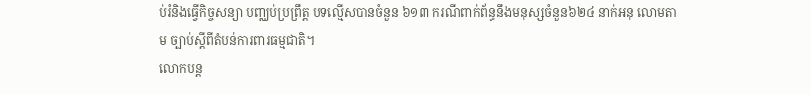ប់រំនិងធ្វើកិច្ចសន្យា បញ្ឈប់ប្រព្រឹត្ត បទល្មើសបានចំនួន ៦១៣ ករណីពាក់ព័ន្ធនឹងមនុស្សចំនួន៦២៤ នាក់អនុ លោមតាម ច្បាប់ស្តីពីតំបន់ការពារធម្មជាតិ។
លោកបន្ដ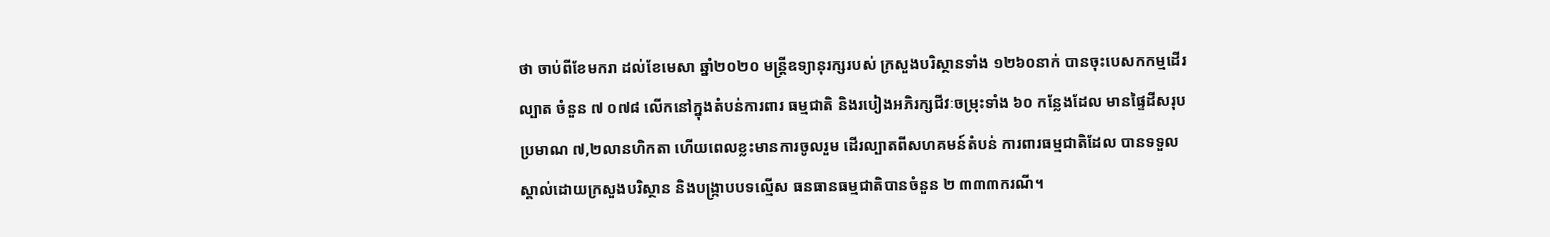ថា ចាប់ពីខែមករា ដល់ខែមេសា ឆ្នាំ២០២០ មន្ត្រីឧទ្យានុរក្សរបស់ ក្រសួងបរិស្ថានទាំង ១២៦០នាក់ បានចុះបេសកកម្មដើរល្បាត ចំនួន ៧ ០៧៨ លើកនៅក្នុងតំបន់ការពារ ធម្មជាតិ និងរបៀងអភិរក្សជីវៈចម្រុះទាំង ៦០ កន្លែងដែល មានផ្ទៃដីសរុបប្រមាណ ៧,២លានហិកតា ហើយពេលខ្លះមានការចូលរួម ដើរល្បាតពីសហគមន៍តំបន់ ការពារធម្មជាតិដែល បានទទួលស្គាល់ដោយក្រសួងបរិស្ថាន និងបង្ក្រាបបទល្មើស ធនធានធម្មជាតិបានចំនួន ២ ៣៣៣ករណី។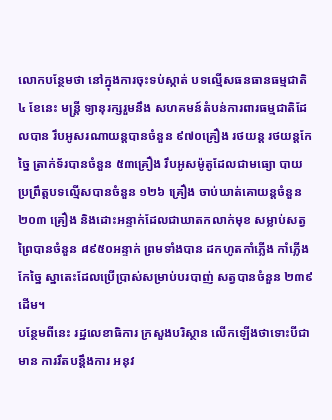លោកបន្ថែមថា នៅក្នុងការចុះទប់ស្កាត់ បទល្មើសធនធានធម្មជាតិ ៤ ខែនេះ មន្ត្រី ទ្យានុរក្សរួមនឹង សហគមន៍តំបន់ការពារធម្មជាតិដែលបាន រឹបអូសរណាយន្តបានចំនួន ៩៧០គ្រឿង រថយន្ត រថយន្តកែច្នៃ ត្រាក់ទ័របានចំនួន ៥៣គ្រឿង រឹបអូសម៉ូតូដែលជាមធ្យោ បាយប្រព្រឹត្តបទល្មើសបានចំនួន ១២៦ គ្រឿង ចាប់ឃាត់គោយន្តចំនួន ២០៣ គ្រឿង និងដោះអន្ទាក់ដែលជាឃាតកលាក់មុខ សម្លាប់សត្វព្រៃបានចំនួន ៨៩៥០អន្ទាក់ ព្រមទាំងបាន ដកហូតកាំភ្លើង កាំភ្លើងកែច្នៃ ស្នាតេះដែលប្រើប្រាស់សម្រាប់បរបាញ់ សត្វបានចំនួន ២៣៩ដើម។
បន្ថែមពីនេះ រដ្ឋលេខាធិការ ក្រសួងបរិស្ថាន លើកឡើងថាទោះបីជាមាន ការរឹតបន្តឹងការ អនុវ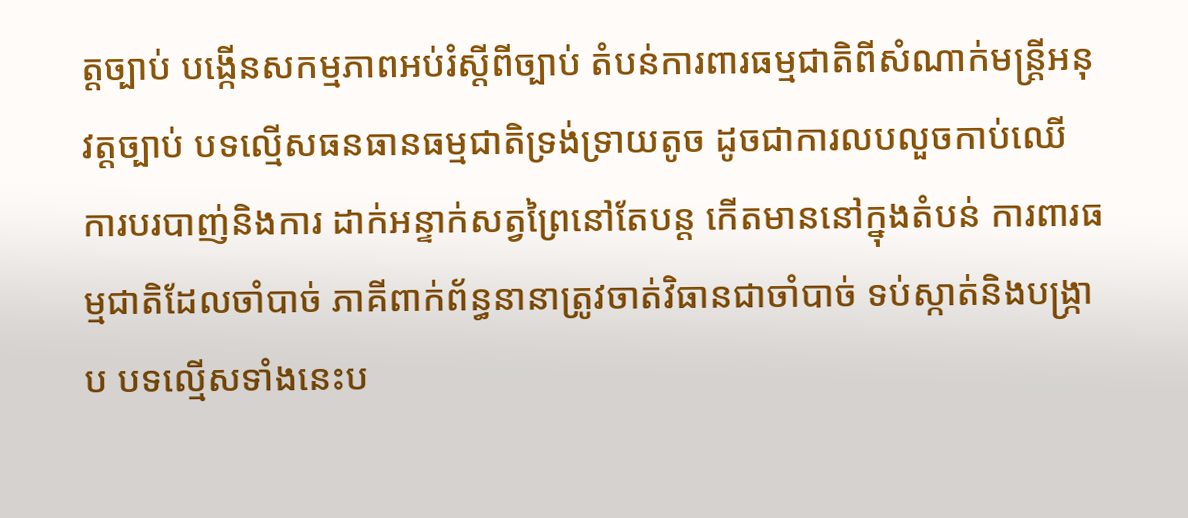ត្តច្បាប់ បង្កើនសកម្មភាពអប់រំស្តីពីច្បាប់ តំបន់ការពារធម្មជាតិពីសំណាក់មន្ត្រីអនុ វត្តច្បាប់ បទល្មើសធនធានធម្មជាតិទ្រង់ទ្រាយតូច ដូចជាការលបលួចកាប់ឈើ ការបរបាញ់និងការ ដាក់អន្ទាក់សត្វព្រៃនៅតែបន្ដ កើតមាននៅក្នុងតំបន់ ការពារធម្មជាតិដែលចាំបាច់ ភាគីពាក់ព័ន្ធនានាត្រូវចាត់វិធានជាចាំបាច់ ទប់ស្កាត់និងបង្ក្រាប បទល្មើសទាំងនេះប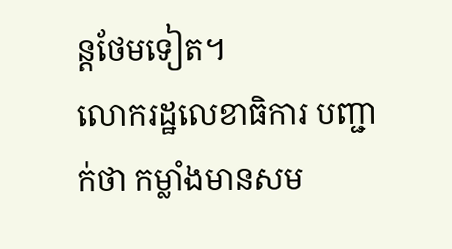ន្តថែមទៀត។
លោករដ្ឋលេខាធិការ បញ្ជាក់ថា កម្លាំងមានសម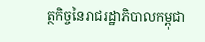ត្ថកិច្ចនៃរាជរដ្ឋាភិបាលកម្ពុជា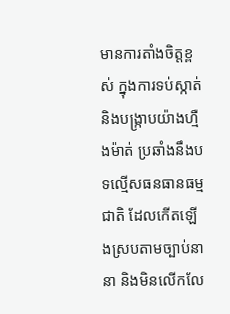មានការតាំងចិត្តខ្ពស់ ក្នុងការទប់ស្កាត់និងបង្ក្រាបយ៉ាងហ្មឺងម៉ាត់ ប្រឆាំងនឹងបទល្មើសធនធានធម្មជាតិ ដែលកើតឡើងស្របតាមច្បាប់នានា និងមិនលើកលែ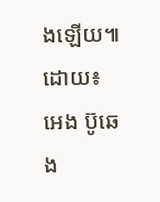ងឡើយ៕
ដោយ៖ អេង ប៊ូឆេង